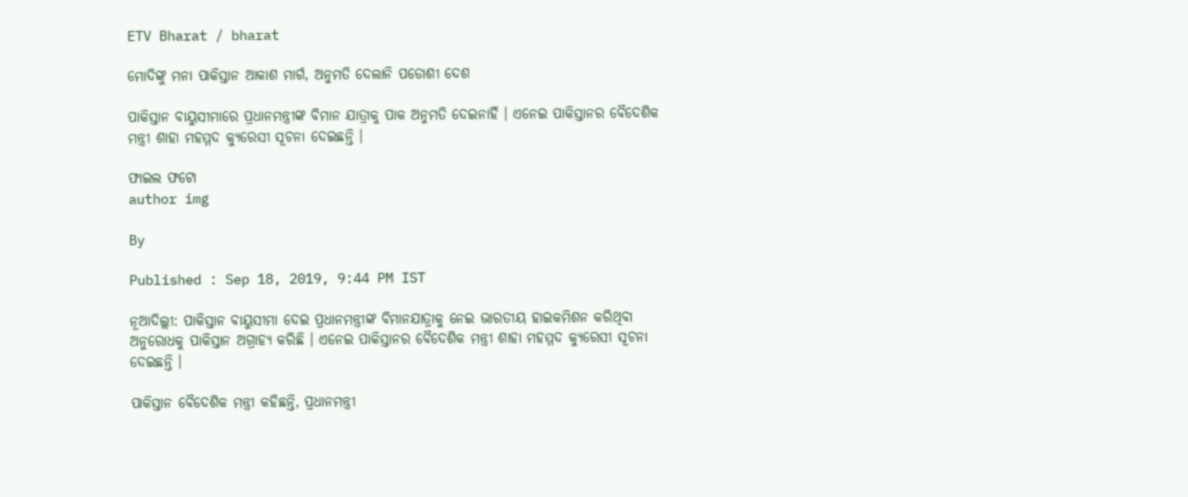ETV Bharat / bharat

ମୋଦିଙ୍କୁ ମନା ପାକିସ୍ତାନ ଆକାଶ ମାର୍ଗ, ଅନୁମତି ଦେଲାନି ପଡୋଶୀ ଦେଶ

ପାକିସ୍ତାନ ବାୟୁସୀମାରେ ପ୍ରଧାନମନ୍ତ୍ରୀଙ୍କ ବିମାନ ଯାତ୍ରାକୁ ପାକ ଅନୁମତି ଦେଇନାହିଁ । ଏନେଇ ପାକିସ୍ତାନର ବୈଦେଶିକ ମନ୍ତ୍ରୀ ଶାହା ମହମ୍ମଦ କ୍ୟୁରେସୀ ସୂଚନା ଦେଇଛନ୍ତି ।

ଫାଇଲ ଫଟୋ
author img

By

Published : Sep 18, 2019, 9:44 PM IST

ନୂଆଦିଲ୍ଲୀ: ପାକିସ୍ତାନ ବାୟୁସୀମା ଦେଇ ପ୍ରଧାନମନ୍ତ୍ରୀଙ୍କ ବିମାନଯାତ୍ରାକୁ ନେଇ ଭାରତୀୟ ହାଇକମିଶନ କରିଥିବା ଅନୁରୋଧକୁ ପାକିସ୍ତାନ ଅଗ୍ରାହ୍ୟ କରିଛି । ଏନେଇ ପାକିସ୍ତାନର ବୈଦେଶିକ ମନ୍ତ୍ରୀ ଶାହା ମହମ୍ମଦ କ୍ୟୁରେସୀ ସୂଚନା ଦେଇଛନ୍ତି ।

ପାକିସ୍ତାନ ବୈଦେଶିକ ମନ୍ତ୍ରୀ କହିଛନ୍ତି, ପ୍ରଧାନମନ୍ତ୍ରୀ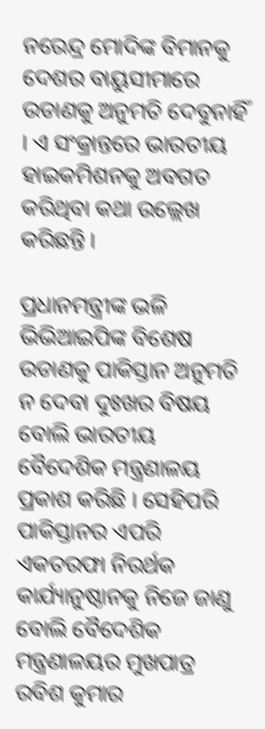ନରେନ୍ଦ୍ର ମୋଦିଙ୍କ ବିମାନକୁ ଦେଶର ବାୟୁସୀମାରେ ଉଡାଣକୁ ଅନୁମତି ଦେବୁନାହିଁ । ଏ ସଂକ୍ରାନ୍ତରେ ଭାରତୀୟ ହାଇକମିଶନକୁ ଅବଗତ କରିଥିବା କଥା ଉଲ୍ଲେଖ କରିଛନ୍ତି ।

ପ୍ରଧାନମନ୍ତ୍ରୀଙ୍କ ଭଳି ଭିଭିଆଇପିଙ୍କ ବିଶେଷ ଉଡାଣକୁ ପାକିସ୍ତାନ ଅନୁମତି ନ ଦେବା ଦୁଃଖର ବିଷୟ ବୋଲି ଭାରତୀୟ ବୈଦେଶିକ ମନ୍ତ୍ରଣାଳୟ ପ୍ରକାଶ କରିଛି । ସେହିପରି ପାକିସ୍ତାନର ଏପରି ଏକତରଫା ନିରର୍ଥକ କାର୍ଯ୍ୟାନୁଷ୍ଠାନକୁ ନିଜେ ଜାଣୁ ବୋଲି ବୈଦେଶିକ ମନ୍ତ୍ରଣାଳୟର ମୁଖପାତ୍ର ରବିଶ କୁମାର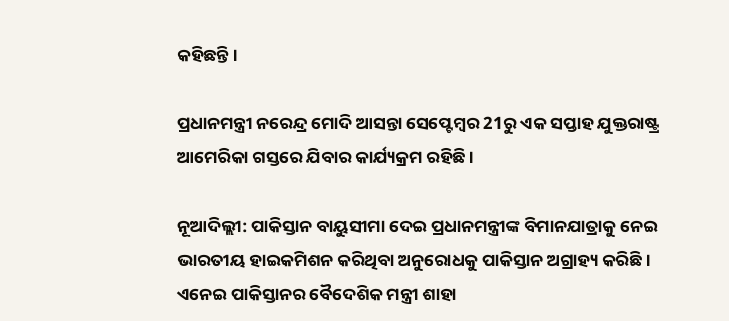କହିଛନ୍ତି ।

ପ୍ରଧାନମନ୍ତ୍ରୀ ନରେନ୍ଦ୍ର ମୋଦି ଆସନ୍ତା ସେପ୍ଟେମ୍ବର 21ରୁ ଏକ ସପ୍ତାହ ଯୁକ୍ତରାଷ୍ଟ୍ର ଆମେରିକା ଗସ୍ତରେ ଯିବାର କାର୍ଯ୍ୟକ୍ରମ ରହିଛି ।

ନୂଆଦିଲ୍ଲୀ: ପାକିସ୍ତାନ ବାୟୁସୀମା ଦେଇ ପ୍ରଧାନମନ୍ତ୍ରୀଙ୍କ ବିମାନଯାତ୍ରାକୁ ନେଇ ଭାରତୀୟ ହାଇକମିଶନ କରିଥିବା ଅନୁରୋଧକୁ ପାକିସ୍ତାନ ଅଗ୍ରାହ୍ୟ କରିଛି । ଏନେଇ ପାକିସ୍ତାନର ବୈଦେଶିକ ମନ୍ତ୍ରୀ ଶାହା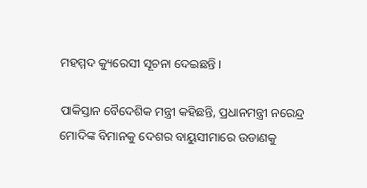ମହମ୍ମଦ କ୍ୟୁରେସୀ ସୂଚନା ଦେଇଛନ୍ତି ।

ପାକିସ୍ତାନ ବୈଦେଶିକ ମନ୍ତ୍ରୀ କହିଛନ୍ତି, ପ୍ରଧାନମନ୍ତ୍ରୀ ନରେନ୍ଦ୍ର ମୋଦିଙ୍କ ବିମାନକୁ ଦେଶର ବାୟୁସୀମାରେ ଉଡାଣକୁ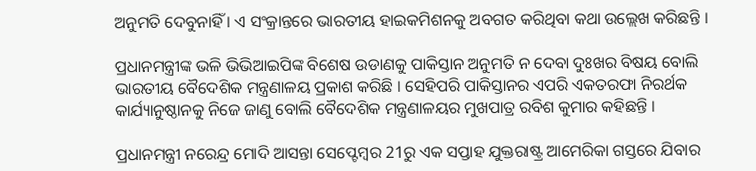ଅନୁମତି ଦେବୁନାହିଁ । ଏ ସଂକ୍ରାନ୍ତରେ ଭାରତୀୟ ହାଇକମିଶନକୁ ଅବଗତ କରିଥିବା କଥା ଉଲ୍ଲେଖ କରିଛନ୍ତି ।

ପ୍ରଧାନମନ୍ତ୍ରୀଙ୍କ ଭଳି ଭିଭିଆଇପିଙ୍କ ବିଶେଷ ଉଡାଣକୁ ପାକିସ୍ତାନ ଅନୁମତି ନ ଦେବା ଦୁଃଖର ବିଷୟ ବୋଲି ଭାରତୀୟ ବୈଦେଶିକ ମନ୍ତ୍ରଣାଳୟ ପ୍ରକାଶ କରିଛି । ସେହିପରି ପାକିସ୍ତାନର ଏପରି ଏକତରଫା ନିରର୍ଥକ କାର୍ଯ୍ୟାନୁଷ୍ଠାନକୁ ନିଜେ ଜାଣୁ ବୋଲି ବୈଦେଶିକ ମନ୍ତ୍ରଣାଳୟର ମୁଖପାତ୍ର ରବିଶ କୁମାର କହିଛନ୍ତି ।

ପ୍ରଧାନମନ୍ତ୍ରୀ ନରେନ୍ଦ୍ର ମୋଦି ଆସନ୍ତା ସେପ୍ଟେମ୍ବର 21ରୁ ଏକ ସପ୍ତାହ ଯୁକ୍ତରାଷ୍ଟ୍ର ଆମେରିକା ଗସ୍ତରେ ଯିବାର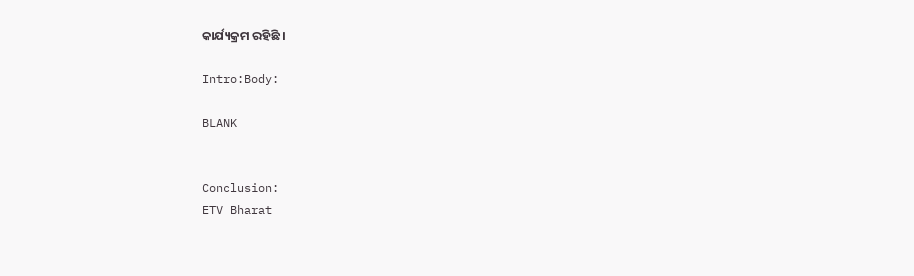କାର୍ଯ୍ୟକ୍ରମ ରହିଛି ।

Intro:Body:

BLANK


Conclusion:
ETV Bharat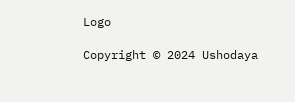Logo

Copyright © 2024 Ushodaya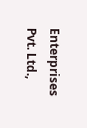Enterprises Pvt. Ltd.,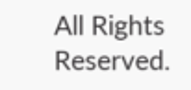All Rights Reserved.